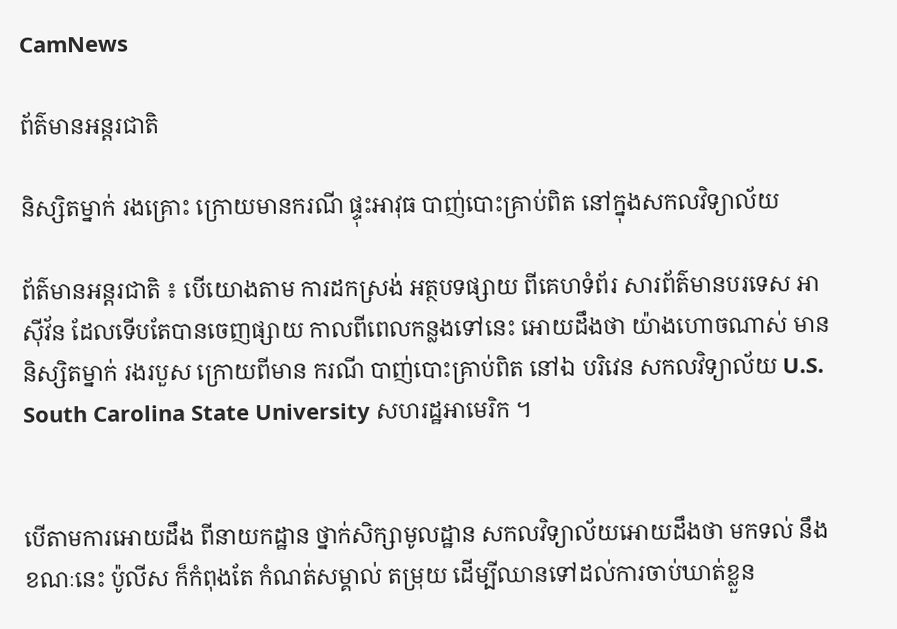CamNews

ព័ត៌មានអន្តរជាតិ

និស្សិតម្នាក់ រងគ្រោះ ក្រោយមានករណី ផ្ទុះអាវុធ បាញ់បោះគ្រាប់ពិត នៅក្នុងសកលវិទ្យាល័យ

ព័ត៌មានអន្តរជាតិ ៖ បើយោងតាម ការដកស្រង់ អត្ថបទផ្សាយ ពីគេហទំព័រ សារព័ត៌មានបរទេស អាស៊ីវ័ន ដែលទើបតែបានចេញផ្សាយ កាលពីពេលកន្លងទៅនេះ អោយដឹងថា យ៉ាងហោចណាស់ មាននិស្សិតម្នាក់ រងរបួស ក្រោយពីមាន ករណី បាញ់បោះគ្រាប់ពិត នៅឯ បរិវេន សកលវិទ្យាល័យ U.S. South Carolina State University សហរដ្ឋអាមេរិក ។


បើតាមការអោយដឹង ពីនាយកដ្ឋាន ថ្នាក់សិក្សាមូលដ្ឋាន សកលវិទ្យាល័យអោយដឹងថា មកទល់ នឹងខណៈនេះ ប៉ូលីស ក៏កំពុងតែ កំណត់សម្គាល់ តម្រុយ ដើម្បីឈានទៅដល់ការចាប់ឃាត់ខ្លួន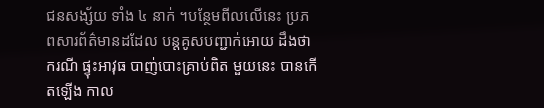ជនសង្ស័យ ទាំង ៤ នាក់ ។បន្ថែមពីលលើនេះ ប្រភពសារព័ត៌មានដដែល បន្តគូសបញ្ជាក់អោយ ដឹងថា ករណី ផ្ទុះអាវុធ បាញ់បោះគ្រាប់ពិត មួយនេះ បានកើតឡើង កាល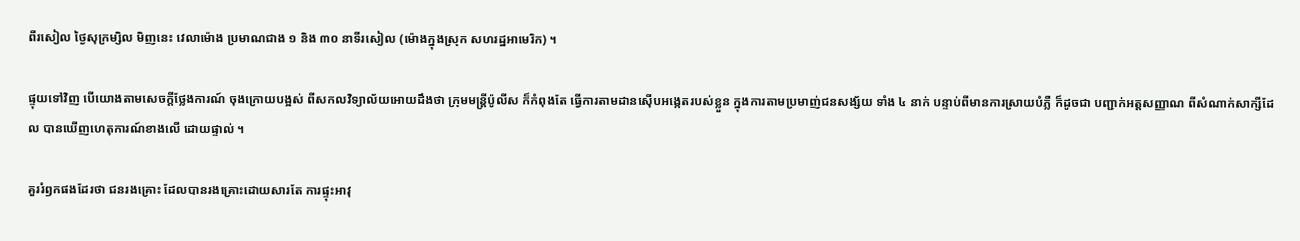ពីរសៀល ថ្ងៃសុក្រម្សិល មិញនេះ វេលាម៉ោង ប្រមាណជាង ១ និង ៣០ នាទីរសៀល (ម៉ោងក្នុងស្រុក សហរដ្ឋអាមេរិក) ។

ផ្ទុយទៅវិញ បើយោងតាមសេចក្តីថ្លែងការណ៍ ចុងក្រោយបង្អស់ ពីសកលវិទ្យាល័យអោយដឹងថា ក្រុមមន្រ្តីប៉ូលីស ក៏កំពុងតែ ធ្វើការតាមដានស៊ើបអង្កេតរបស់ខ្លួន ក្នុងការតាមប្រមាញ់ជនសង្ស័យ ទាំង ៤ នាក់ បន្ទាប់ពីមានការស្រាយបំភ្លឺ ក៏ដូចជា បញ្ជាក់អត្តសញ្ញាណ ពីសំណាក់សាក្សីដែល បានឃើញហេតុការណ៍ខាងលើ ដោយផ្ទាល់ ។

គួររំឭកផងដែរថា ជនរងគ្រោះ ដែលបានរងគ្រោះដោយសារតែ ការផ្ទុះអាវុ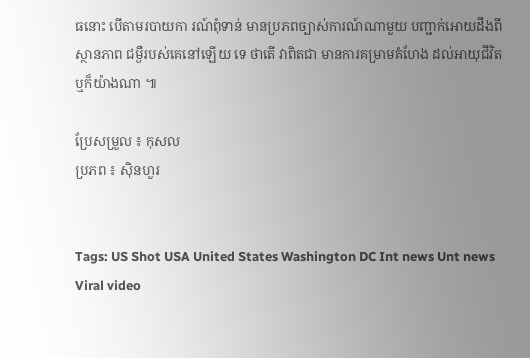ធនោះ បើតាមរបាយកា រណ៍ពុំទាន់ មានប្រភពច្បាស់ការណ៍ណាមួយ បញ្ជាក់អោយដឹងពីស្ថានភាព ជម្ងឺរបស់គេនៅឡើយ ទេ ថាតើ វាពិតជា មានការគម្រាមគំហែង ដល់អាយុជីវិត ឬក៏យ៉ាងណា ៕

ប្រែសម្រួល ៖ កុសល
ប្រភព ៖ ស៊ិនហួរ


Tags: US Shot USA United States Washington DC Int news Unt news Viral video